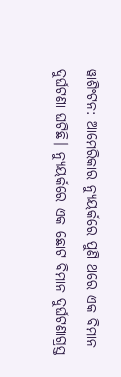ୱାଶିଂଟନ: ଆମେରିକାର ନ୍ୟୁୟର୍କରେ ପୁଣି ଥରେ ଏକ ବିମାନ ଦୁର୍ଘଟଣା ଘଟିଛି। ନ୍ୟୁୟର୍କରେ ଏକ ଛୋଟ ବିମାନ ଦୁର୍ଘଟଣାଗ୍ରସ୍ତ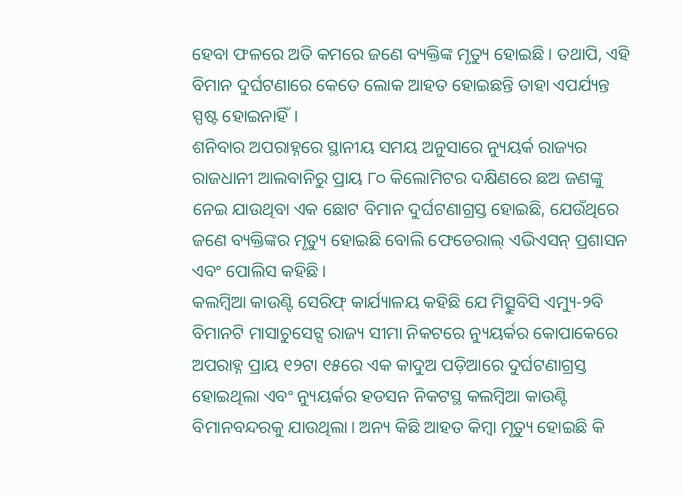ହେବା ଫଳରେ ଅତି କମରେ ଜଣେ ବ୍ୟକ୍ତିଙ୍କ ମୃତ୍ୟୁ ହୋଇଛି। ତଥାପି, ଏହି ବିମାନ ଦୁର୍ଘଟଣାରେ କେତେ ଲୋକ ଆହତ ହୋଇଛନ୍ତି ତାହା ଏପର୍ଯ୍ୟନ୍ତ ସ୍ପଷ୍ଟ ହୋଇନାହିଁ।
ଶନିବାର ଅପରାହ୍ନରେ ସ୍ଥାନୀୟ ସମୟ ଅନୁସାରେ ନ୍ୟୁୟର୍କ ରାଜ୍ୟର ରାଜଧାନୀ ଆଲବାନିରୁ ପ୍ରାୟ ୮୦ କିଲୋମିଟର ଦକ୍ଷିଣରେ ଛଅ ଜଣଙ୍କୁ ନେଇ ଯାଉଥିବା ଏକ ଛୋଟ ବିମାନ ଦୁର୍ଘଟଣାଗ୍ରସ୍ତ ହୋଇଛି, ଯେଉଁଥିରେ ଜଣେ ବ୍ୟକ୍ତିଙ୍କର ମୃତ୍ୟୁ ହୋଇଛି ବୋଲି ଫେଡେରାଲ୍ ଏଭିଏସନ୍ ପ୍ରଶାସନ ଏବଂ ପୋଲିସ କହିଛି।
କଲମ୍ବିଆ କାଉଣ୍ଟି ସେରିଫ୍ କାର୍ଯ୍ୟାଳୟ କହିଛି ଯେ ମିତ୍ସୁବିସି ଏମ୍ୟୁ-୨ବି ବିମାନଟି ମାସାଚୁସେଟ୍ସ ରାଜ୍ୟ ସୀମା ନିକଟରେ ନ୍ୟୁୟର୍କର କୋପାକେରେ ଅପରାହ୍ନ ପ୍ରାୟ ୧୨ଟା ୧୫ରେ ଏକ କାଦୁଅ ପଡ଼ିଆରେ ଦୁର୍ଘଟଣାଗ୍ରସ୍ତ ହୋଇଥିଲା ଏବଂ ନ୍ୟୁୟର୍କର ହଡସନ ନିକଟସ୍ଥ କଲମ୍ବିଆ କାଉଣ୍ଟି ବିମାନବନ୍ଦରକୁ ଯାଉଥିଲା। ଅନ୍ୟ କିଛି ଆହତ କିମ୍ବା ମୃତ୍ୟୁ ହୋଇଛି କି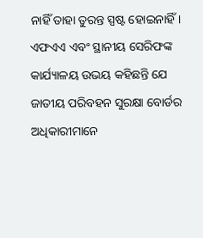ନାହିଁ ତାହା ତୁରନ୍ତ ସ୍ପଷ୍ଟ ହୋଇନାହିଁ।
ଏଫଏଏ ଏବଂ ସ୍ଥାନୀୟ ସେରିଫଙ୍କ କାର୍ଯ୍ୟାଳୟ ଉଭୟ କହିଛନ୍ତି ଯେ ଜାତୀୟ ପରିବହନ ସୁରକ୍ଷା ବୋର୍ଡର ଅଧିକାରୀମାନେ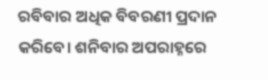ରବିବାର ଅଧିକ ବିବରଣୀ ପ୍ରଦାନ କରିବେ। ଶନିବାର ଅପରାହ୍ନରେ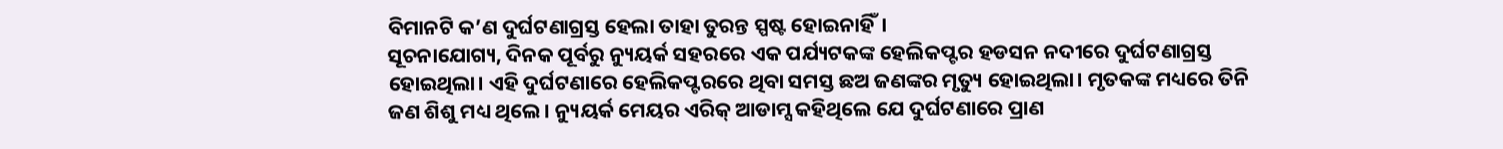ବିମାନଟି କ’ଣ ଦୁର୍ଘଟଣାଗ୍ରସ୍ତ ହେଲା ତାହା ତୁରନ୍ତ ସ୍ପଷ୍ଟ ହୋଇନାହିଁ।
ସୂଚନାଯୋଗ୍ୟ, ଦିନକ ପୂର୍ବରୁ ନ୍ୟୁୟର୍କ ସହରରେ ଏକ ପର୍ଯ୍ୟଟକଙ୍କ ହେଲିକପ୍ଟର ହଡସନ ନଦୀରେ ଦୁର୍ଘଟଣାଗ୍ରସ୍ତ ହୋଇଥିଲା। ଏହି ଦୁର୍ଘଟଣାରେ ହେଲିକପ୍ଟରରେ ଥିବା ସମସ୍ତ ଛଅ ଜଣଙ୍କର ମୃତ୍ୟୁ ହୋଇଥିଲା। ମୃତକଙ୍କ ମଧ୍ୟରେ ତିନି ଜଣ ଶିଶୁ ମଧ୍ୟ ଥିଲେ। ନ୍ୟୁୟର୍କ ମେୟର ଏରିକ୍ ଆଡାମ୍ସ କହିଥିଲେ ଯେ ଦୁର୍ଘଟଣାରେ ପ୍ରାଣ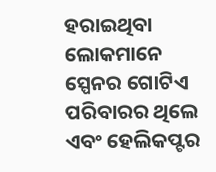ହରାଇଥିବା ଲୋକମାନେ ସ୍ପେନର ଗୋଟିଏ ପରିବାରର ଥିଲେ ଏବଂ ହେଲିକପ୍ଟର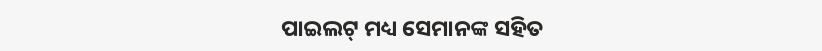ପାଇଲଟ୍ ମଧ୍ୟ ସେମାନଙ୍କ ସହିତ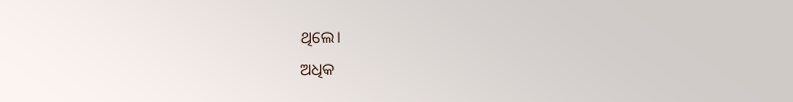ଥିଲେ।
ଅଧିକ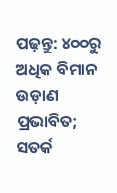ପଢ଼ନ୍ତୁ: ୪୦୦ରୁ ଅଧିକ ବିମାନ ଉଡ଼ାଣ ପ୍ରଭାବିତ; ସତର୍କ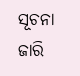ସୂଚନା ଜାରି